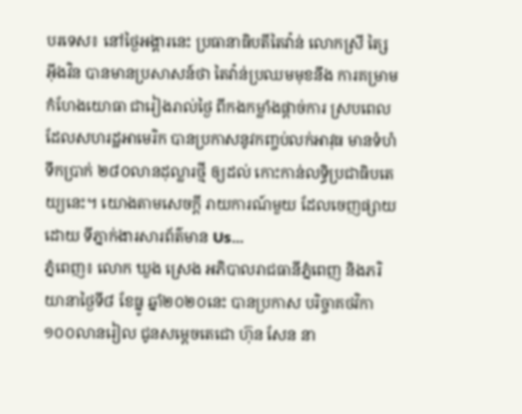បរទេស៖ នៅថ្ងៃអង្គារនេះ ប្រធានាធិបតីតៃវ៉ាន់ លោកស្រី ត្សៃ អ៊ីងវិន បានមានប្រសាសន៍ថា តៃវ៉ាន់ប្រឈមមុខនឹង ការគម្រាមកំហែងយោធា ជារៀងរាល់ថ្ងៃ ពីកងកម្លាំងផ្តាច់ការ ស្របពេលដែលសហរដ្ឋអាមេរិក បានប្រកាសនូវកញ្ចប់លក់អាវុធ មានទំហំទឹកប្រាក់ ២៨០លានដុល្លារថ្មី ឲ្យដល់ កោះកាន់លទ្ធិប្រជាធិបតេយ្យនេះ។ យោងតាមសេចក្តី រាយការណ៍មួយ ដែលចេញផ្សាយដោយ ទីភ្នាក់ងារសារព័ត៌មាន Us...
ភ្នំពេញ៖ លោក ឃួង ស្រេង អភិបាលរាជធានីភ្នំពេញ និងភរិយានាថ្ងៃទី៨ ខែធ្នូ ឆ្នាំ២០២០នេះ បានប្រកាស បរិច្ចាគថវិកា ១០០លានរៀល ជូនសម្តេចតេជោ ហ៊ុន សែន នា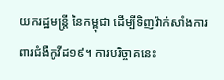យករដ្ឋមន្ត្រី នៃកម្ពុជា ដើម្បីទិញវ៉ាក់សាំងការពារជំងឺកូវីដ១៩។ ការបរិច្ចាគនេះ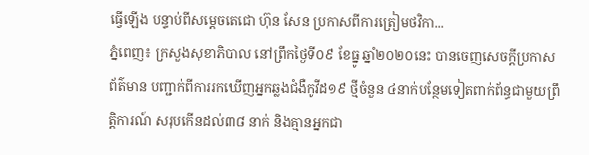ធ្វើឡើង បន្ទាប់ពីសម្តេចតេជោ ហ៊ុន សែន ប្រកាសពីការត្រៀមថវិកា...
ភ្នំពេញ៖ ក្រសួងសុខាភិបាល នៅព្រឹកថ្ងៃទី០៩ ខែធ្នូ ឆ្នាំ២០២០នេះ បានចេញសេចក្តីប្រកាសព័ត៌មាន បញ្ជាក់ពីការរកឃើញអ្នកឆ្លងជំងឺកូវីដ១៩ ថ្មីចំនួន ៤នាក់បន្ថែមទៀតពាក់ព័ន្ធជាមួយព្រឹត្តិការណ៍ សរុបកើនដល់៣៨ នាក់ និងគ្មានអ្នកជា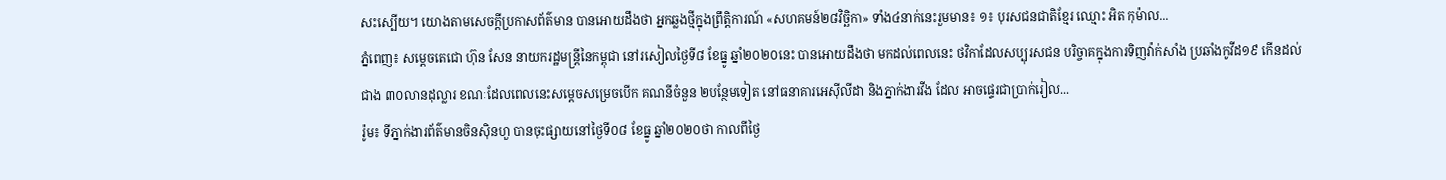សះស្បើយ។ យោងតាមសេចក្ដីប្រកាសព័ត៌មាន បានអោយដឹងថា អ្នកឆ្លងថ្មីក្នុងព្រឹត្តិការណ៍ «សហគមន៍២៨វិច្ឆិកា» ទាំង៤នាក់នេះរួមមាន៖ ១៖ បុរសជនជាតិខ្មែរ ឈ្មោះ អិត កុម៉ាល...
ភ្នំពេញ៖ សម្ដេចតេជោ ហ៊ុន សែន នាយករដ្ឋមន្រ្តីនៃកម្ពុជា នៅរសៀលថ្ងៃទី៨ ខែធ្នូ ឆ្នាំ២០២០នេះ បានអោយដឹងថា មកដល់ពេលនេះ ថវិកាដែលសប្បុរសជន បរិច្ចាគក្នុងការទិញវ៉ាក់សាំង ប្រឆាំងកូវីដ១៩ កើនដល់ជាង ៣០លានដុល្លារ ខណៈដែលពេលនេះសម្ដេចសម្រេចបើក គណនីចំនួន ២បន្ថែមទៀត នៅធនាគារអេសុីលីដា និងភ្នាក់ងារវីង ដែល អាចផ្ទេរជាប្រាក់រៀល...
រ៉ូម៖ ទីភ្នាក់ងារព័ត៌មានចិនស៊ិនហួ បានចុះផ្សាយនៅថ្ងៃទី០៨ ខែធ្នូ ឆ្នាំ២០២០ថា កាលពីថ្ងៃ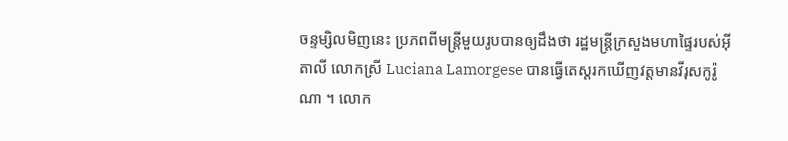ចន្ទម្សិលមិញនេះ ប្រភពពីមន្ត្រីមួយរូបបានឲ្យដឹងថា រដ្ឋមន្រ្តីក្រសួងមហាផ្ទៃរបស់អ៊ីតាលី លោកស្រី Luciana Lamorgese បានធ្វើតេស្តរកឃើញវត្តមានវីរុសកូរ៉ូណា ។ លោក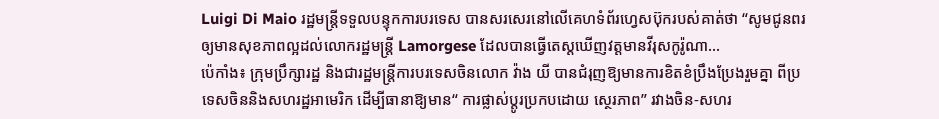Luigi Di Maio រដ្ឋមន្ត្រីទទួលបន្ទុកការបរទេស បានសរសេរនៅលើគេហទំព័រហ្វេសប៊ុករបស់គាត់ថា “សូមជូនពរឲ្យមានសុខភាពល្អដល់លោករដ្ឋមន្ត្រី Lamorgese ដែលបានធ្វើតេស្តឃើញវត្តមានវីរុសកូរ៉ូណា...
ប៉េកាំង៖ ក្រុមប្រឹក្សារដ្ឋ និងជារដ្ឋមន្រ្តីការបរទេសចិនលោក វ៉ាង យី បានជំរុញឱ្យមានការខិតខំប្រឹងប្រែងរួមគ្នា ពីប្រទេសចិននិងសហរដ្ឋអាមេរិក ដើម្បីធានាឱ្យមាន“ ការផ្លាស់ប្តូរប្រកបដោយ ស្ថេរភាព” រវាងចិន-សហរ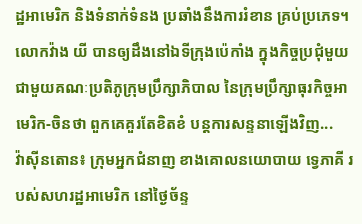ដ្ឋអាមេរិក និងទំនាក់ទំនង ប្រឆាំងនឹងការរំខាន គ្រប់ប្រភេទ។ លោកវ៉ាង យី បានឲ្យដឹងនៅឯទីក្រុងប៉េកាំង ក្នុងកិច្ចប្រជុំមួយ ជាមួយគណៈប្រតិភូក្រុមប្រឹក្សាភិបាល នៃក្រុមប្រឹក្សាធុរកិច្ចអាមេរិក-ចិនថា ពួកគេគួរតែខិតខំ បន្តការសន្ទនាឡើងវិញ...
វ៉ាស៊ីនតោន៖ ក្រុមអ្នកជំនាញ ខាងគោលនយោបាយ ទ្វេភាគី របស់សហរដ្ឋអាមេរិក នៅថ្ងៃច័ន្ទ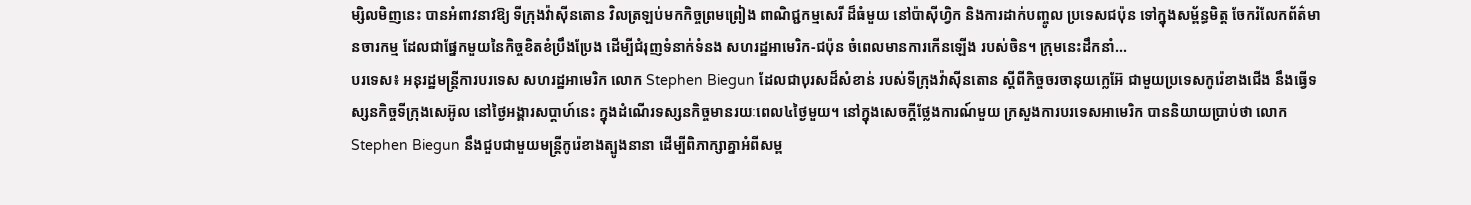ម្សិលមិញនេះ បានអំពាវនាវឱ្យ ទីក្រុងវ៉ាស៊ីនតោន វិលត្រឡប់មកកិច្ចព្រមព្រៀង ពាណិជ្ជកម្មសេរី ដ៏ធំមួយ នៅប៉ាស៊ីហ្វិក និងការដាក់បញ្ចូល ប្រទេសជប៉ុន ទៅក្នុងសម្ព័ន្ធមិត្ត ចែករំលែកព័ត៌មានចារកម្ម ដែលជាផ្នែកមួយនៃកិច្ចខិតខំប្រឹងប្រែង ដើម្បីជំរុញទំនាក់ទំនង សហរដ្ឋអាមេរិក-ជប៉ុន ចំពេលមានការកើនឡើង របស់ចិន។ ក្រុមនេះដឹកនាំ...
បរទេស៖ អនុរដ្ឋមន្ត្រីការបរទេស សហរដ្ឋអាមេរិក លោក Stephen Biegun ដែលជាបុរសដ៏សំខាន់ របស់ទីក្រុងវ៉ាស៊ីនតោន ស្តីពីកិច្ចចរចានុយក្លេអ៊ែ ជាមួយប្រទេសកូរ៉េខាងជើង នឹងធ្វើទស្សនកិច្ចទីក្រុងសេអ៊ូល នៅថ្ងៃអង្គារសប្ដាហ៍នេះ ក្នុងដំណើរទស្សនកិច្ចមានរយៈពេល៤ថ្ងៃមួយ។ នៅក្នុងសេចក្តីថ្លែងការណ៍មួយ ក្រសួងការបរទេសអាមេរិក បាននិយាយប្រាប់ថា លោក Stephen Biegun នឹងជួបជាមួយមន្ត្រីកូរ៉េខាងត្បូងនានា ដើម្បីពិភាក្សាគ្នាអំពីសម្ព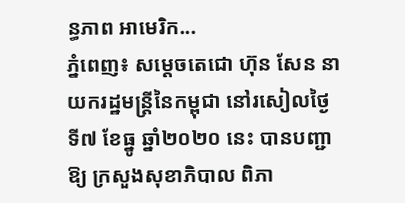ន្ធភាព អាមេរិក...
ភ្នំពេញ៖ សម្ដេចតេជោ ហ៊ុន សែន នាយករដ្ឋមន្រ្តីនៃកម្ពុជា នៅរសៀលថ្ងៃទី៧ ខែធ្នូ ឆ្នាំ២០២០ នេះ បានបញ្ជាឱ្យ ក្រសួងសុខាភិបាល ពិភា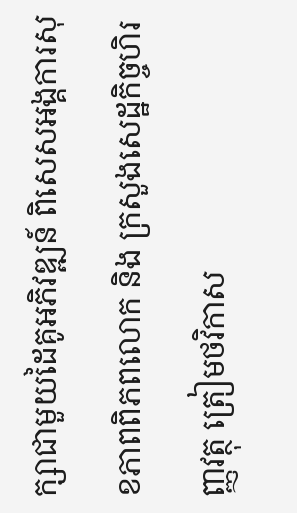ក្សាជាមួយដៃគូអភិវឌ្ឍន៍ ពិសេសអង្គការសុខភាពពិភពលោក និង ក្រសួងសេដ្ឋកិច្ចហិរញ្ញវត្ថុ ត្រៀមថវិកាស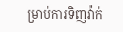ម្រាប់ការទិញវ៉ាក់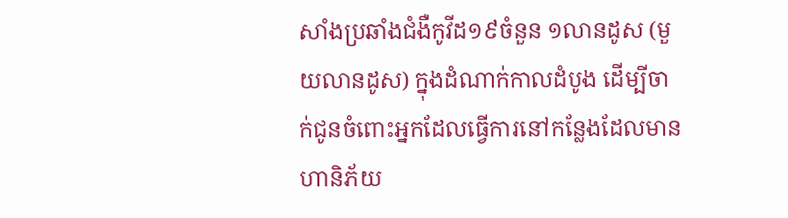សាំងប្រឆាំងជំងឺកូវីដ១៩ចំនួន ១លានដូស (មួយលានដូស) ក្នុងដំណាក់កាលដំបូង ដើម្បីចាក់ជូនចំពោះអ្នកដែលធ្វើការនៅកន្លែងដែលមាន ហានិភ័យ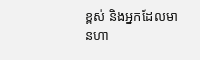ខ្ពស់ និងអ្នកដែលមានហា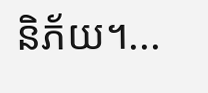និភ័យ។...